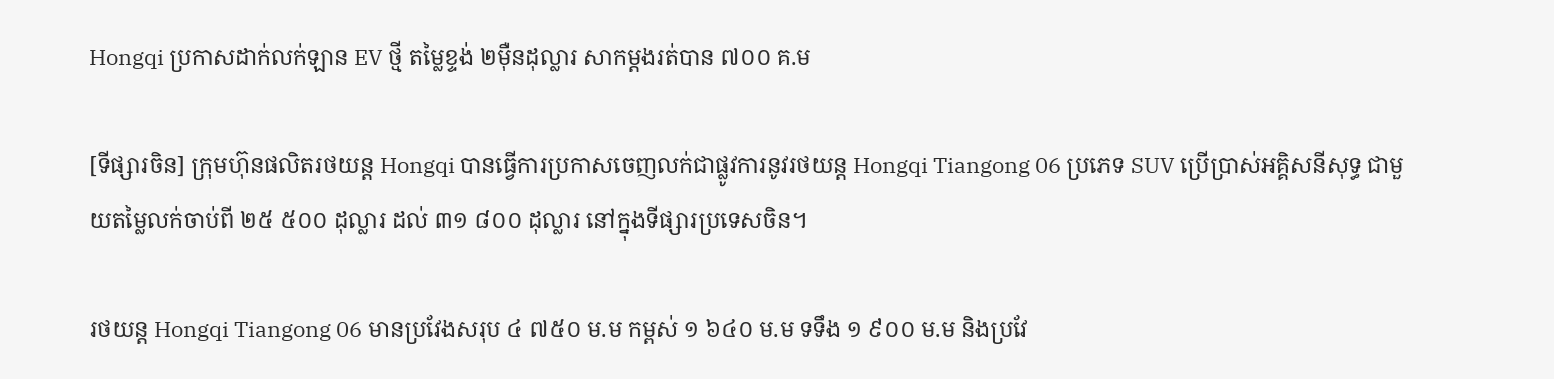Hongqi ប្រកាសដាក់លក់ឡាន EV ថ្មី តម្លៃខ្ទង់ ២មុឺនដុល្លារ សាកម្តងរត់បាន ៧០០ គ.ម

[ទីផ្សារចិន] ក្រុមហ៊ុនផលិតរថយន្ត Hongqi បានធ្វើការប្រកាសចេញលក់ជាផ្លូវការនូវរថយន្ត Hongqi Tiangong 06 ប្រភេទ SUV ប្រើប្រាស់អគ្គិសនីសុទ្ធ ជាមួយតម្លៃលក់ចាប់ពី ២៥ ៥០០ ដុល្លារ ដល់ ៣១ ៨០០ ដុល្លារ នៅក្នុងទីផ្សារប្រទេសចិន។

រថយន្ត Hongqi Tiangong 06 មានប្រវែងសរុប ៤ ៧៥០ ម.ម កម្ពស់ ១ ៦៤០ ម.ម ទទឹង ១ ៩០០ ម.ម និងប្រវែ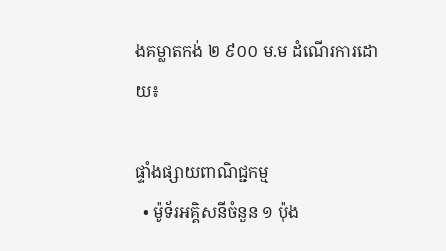ងគម្លាតកង់ ២ ៩០០ ម.ម ដំណើរការដោយ៖

ផ្ទាំងផ្សាយពាណិជ្ជកម្ម
  • ម៉ូទ័រអគ្គិសនីចំនួន ១ ប៉ុង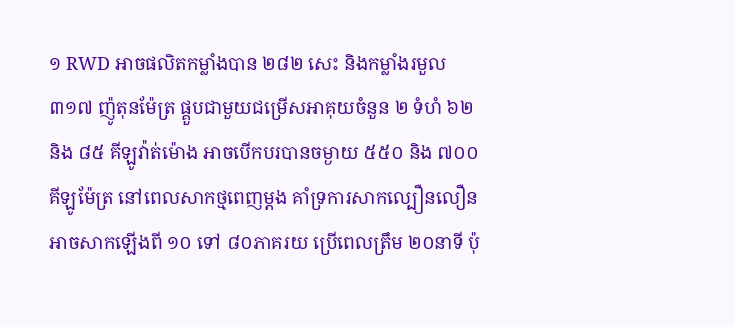១ RWD អាចផលិតកម្លាំងបាន ២៨២ សេះ និងកម្លាំងរមួល ៣១៧ ញ៉ូតុនម៉ែត្រ ផ្គួបជាមួយជម្រើសអាគុយចំនួន ២ ទំហំ ៦២ និង ៨៥ គីឡូវ៉ាត់ម៉ោង អាចបើកបរបានចម្ងាយ ៥៥០ និង ៧០០ គីឡូម៉ែត្រ នៅពេលសាកថ្មពេញម្តង គាំទ្រការសាកល្បឿនលឿន អាចសាកឡើងពី ១០ ទៅ ៨០ភាគរយ ប្រើពេលត្រឹម ២០នាទី ប៉ុ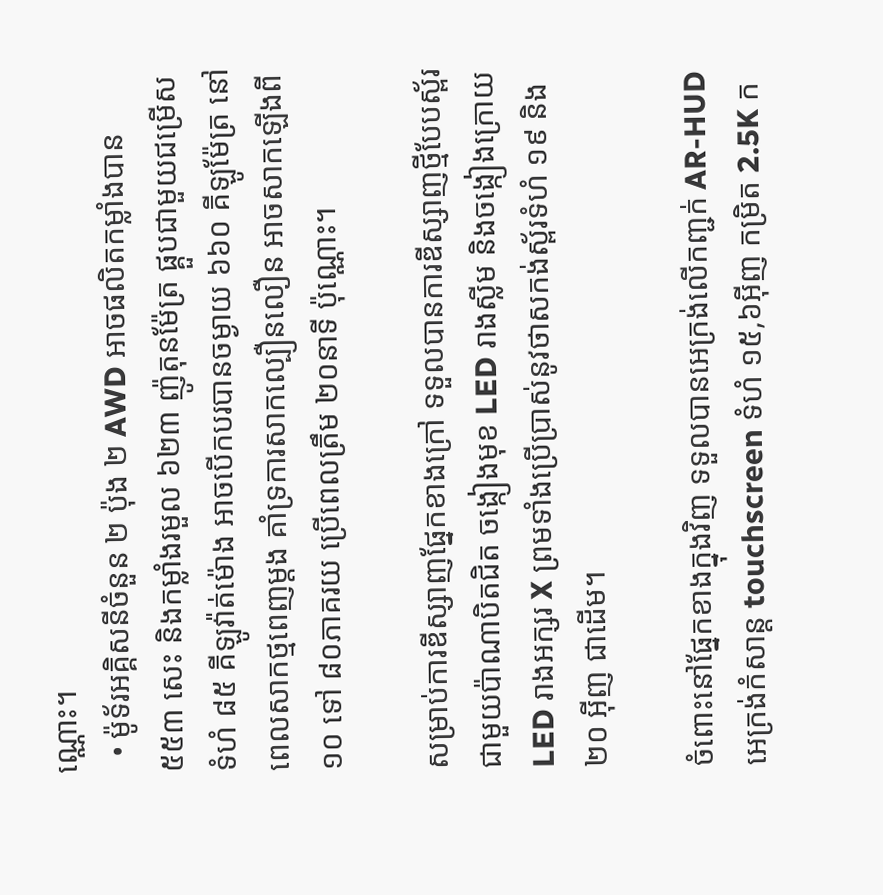ណ្ណោះ។
  • ម៉ូទ័រអគ្គិសនីចំនួន ២ ប៉ុង ២ AWD អាចផលិតកម្លាំងបាន ៥៥៣ សេះ និងកម្លាំងរមួល ៦២៣ ញ៉ូតុនម៉ែត្រ ផ្គួបជាមួយជម្រើសទំហំ ៨៥ គីឡូវ៉ាត់ម៉ោង អាចបើកបរបានចម្ងាយ ៦៦០ គីឡូម៉ែត្រ នៅពេលសាកថ្មពេញម្តង គាំទ្រការសាកល្បឿនលឿន អាចសាកឡើងពី ១០ ទៅ ៨០ភាគរយ ប្រើពេលត្រឹម ២០នាទី ប៉ុណ្ណោះ។

សម្រាប់ការឌីស្សាញផ្នែកខាងក្រៅ ទទួលបានការឌីស្សាញថ្មីបែបស្ព័រជាមួយប៉ាណាបិតជិត ចង្កៀងមុខ LED រាងស្លីម និងចង្កៀងក្រោយ LED រាងអក្សរ X ព្រមទាំងប្រើប្រាស់នូវថាសកង់ស្ព័រទំហំ ១៩ និង ២០ អ៊ីញ ជាដើម។

ចំពោះនៅផ្នែកខាងក្នុងវិញ ទទួលបានអេក្រង់លើកញ្ជក់ AR-HUD អេក្រង់កំសាន្ត touchscreen ទំហំ ១៥,៦អ៊ីញ កម្រិត 2.5K ក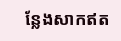ន្លែងសាកឥត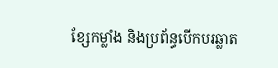ខ្សែកម្លាំង និងប្រព័ន្ធបើកបរឆ្លាត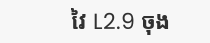វៃ L2.9 ចុង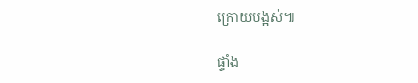ក្រោយបង្អស់៕

ផ្ទាំង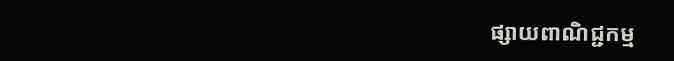ផ្សាយពាណិជ្ជកម្ម